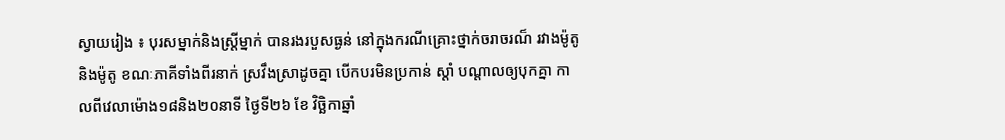ស្វាយរៀង ៖ បុរសម្នាក់និងស្ត្រីម្នាក់ បានរងរបួសធ្ងន់ នៅក្នុងករណីគ្រោះថ្នាក់ចរាចរណ៏ រវាងម៉ូតូនិងម៉ូតូ ខណៈភាគីទាំងពីរនាក់ ស្រវឹងស្រាដូចគ្នា បើកបរមិនប្រកាន់ ស្តាំ បណ្តាលឲ្យបុកគ្នា កាលពីវេលាម៉ោង១៨និង២០នាទី ថ្ងៃទី២៦ ខែ វិច្ឆិកាឆ្នាំ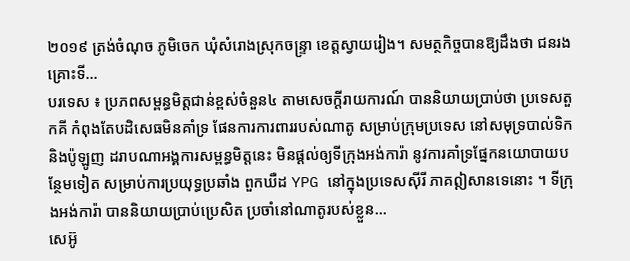២០១៩ ត្រង់ចំណុច ភូមិចេក ឃុំសំរោងស្រុកចន្រ្ទា ខេត្តស្វាយរៀង។ សមត្ថកិច្ចបានឱ្យដឹងថា ជនរងគ្រោះទី...
បរទេស ៖ ប្រភពសម្ពន្ធមិត្តជាន់ខ្ពស់ចំនួន៤ តាមសេចក្តីរាយការណ៍ បាននិយាយប្រាប់ថា ប្រទេសតួកគី កំពុងតែបដិសេធមិនគាំទ្រ ផែនការការពាររបស់ណាតូ សម្រាប់ក្រុមប្រទេស នៅសមុទ្របាល់ទិកនិងប៉ូឡូញ ដរាបណាអង្គការសម្ពន្ធមិត្តនេះ មិនផ្តល់ឲ្យទីក្រុងអង់ការ៉ា នូវការគាំទ្រផ្នែកនយោបាយបន្ថែមទៀត សម្រាប់ការប្រយុទ្ធប្រឆាំង ពួកឃឺដ YPG នៅក្នុងប្រទេសស៊ីរី ភាគឦសានទេនោះ ។ ទីក្រុងអង់ការ៉ា បាននិយាយប្រាប់ប្រេសិត ប្រចាំនៅណាតូរបស់ខ្លួន...
សេអ៊ូ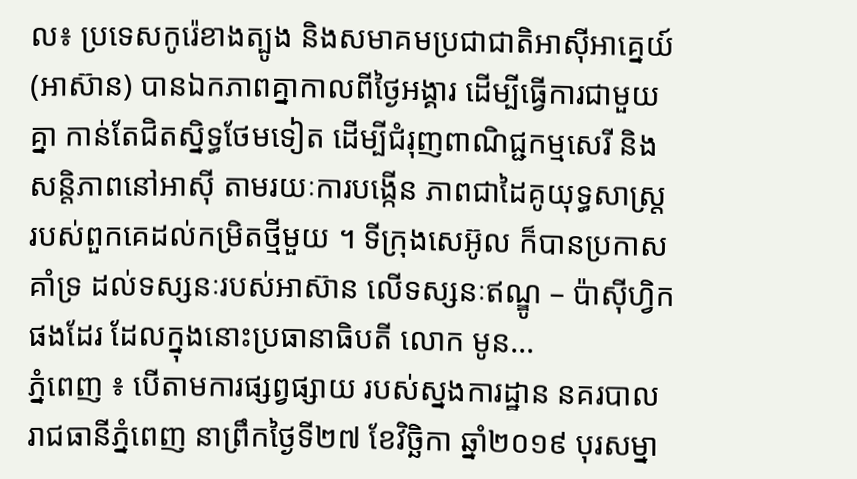ល៖ ប្រទេសកូរ៉េខាងត្បូង និងសមាគមប្រជាជាតិអាស៊ីអាគ្នេយ៍ (អាស៊ាន) បានឯកភាពគ្នាកាលពីថ្ងៃអង្គារ ដើម្បីធ្វើការជាមួយគ្នា កាន់តែជិតស្និទ្ធថែមទៀត ដើម្បីជំរុញពាណិជ្ជកម្មសេរី និងសន្តិភាពនៅអាស៊ី តាមរយៈការបង្កើន ភាពជាដៃគូយុទ្ធសាស្ត្រ របស់ពួកគេដល់កម្រិតថ្មីមួយ ។ ទីក្រុងសេអ៊ូល ក៏បានប្រកាសគាំទ្រ ដល់ទស្សនៈរបស់អាស៊ាន លើទស្សនៈឥណ្ឌូ – ប៉ាស៊ីហ្វិកផងដែរ ដែលក្នុងនោះប្រធានាធិបតី លោក មូន...
ភ្នំពេញ ៖ បើតាមការផ្សព្វផ្សាយ របស់ស្នងការដ្ឋាន នគរបាលរាជធានីភ្នំពេញ នាព្រឹកថ្ងៃទី២៧ ខែវិច្ឆិកា ឆ្នាំ២០១៩ បុរសម្នា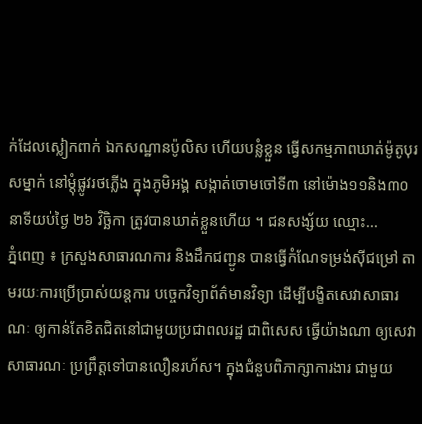ក់ដែលស្លៀកពាក់ ឯកសណ្ឋានប៉ូលិស ហើយបន្លំខ្លួន ធ្វើសកម្មភាពឃាត់ម៉ូតូបុរសម្នាក់ នៅម្តុំផ្លូវរថភ្លើង ក្នុងភូមិអង្គ សង្កាត់ចោមចៅទី៣ នៅម៉ោង១១និង៣០នាទីយប់ថ្ងៃ ២៦ វិច្ឆិកា ត្រូវបានឃាត់ខ្លួនហើយ ។ ជនសង្ស័យ ឈ្មោះ...
ភ្នំពេញ ៖ ក្រសួងសាធារណការ និងដឹកជញ្ជូន បានធ្វើកំណែទម្រង់ស៊ីជម្រៅ តាមរយៈការប្រើប្រាស់យន្តការ បច្ចេកវិទ្យាព័ត៌មានវិទ្យា ដើម្បីបង្ខិតសេវាសាធារណៈ ឲ្យកាន់តែខិតជិតនៅជាមួយប្រជាពលរដ្ឋ ជាពិសេស ធ្វើយ៉ាងណា ឲ្យសេវាសាធារណៈ ប្រព្រឹត្តទៅបានលឿនរហ័ស។ ក្នុងជំនួបពិភាក្សាការងារ ជាមួយ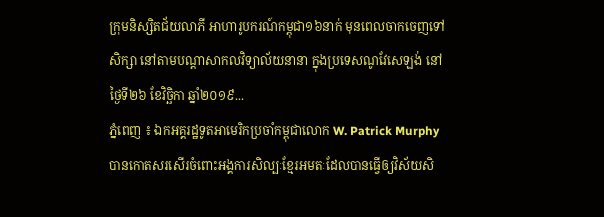ក្រុមនិស្សិតជ័យលាភី អាហារូបករណ៍កម្ពុជា១៦នាក់ មុនពេលចាកចេញទៅសិក្សា នៅតាមបណ្ដាសាកលវិទ្យាល័យនានា ក្នុងប្រទេសណូវែសេឡង់ នៅថ្ងៃទី២៦ ខែវិច្ឆិកា ឆ្នាំ២០១៩...
ភ្នំពេញ ៖ ឯកអគ្គរដ្ឋទូតអាមេរិកប្រចាំកម្ពុជាលោក W. Patrick Murphy បានកោតសរសើរចំពោះអង្គការសិល្បៈខ្មែរអមតៈដែលបានធ្វើឲ្យវិស័យសិ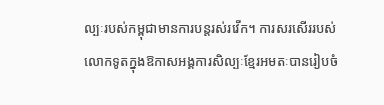ល្បៈរបស់កម្ពុជាមានការបន្តរស់រវើក។ ការសរសើររបស់លោកទូតក្នុងឱកាសអង្គការសិល្បៈខ្មែរអមតៈបានរៀបចំ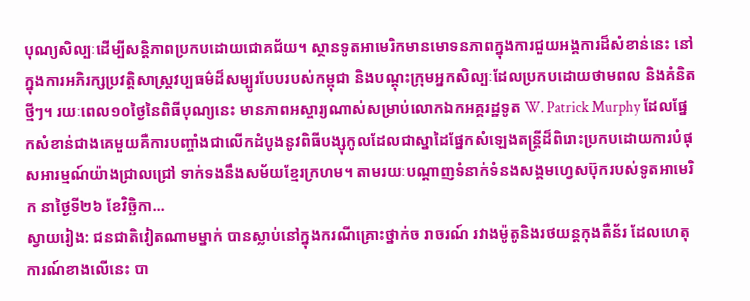បុណ្យសិល្បៈដើម្បីសន្តិភាពប្រកបដោយជោគជ័យ។ ស្ថានទូតអាមេរិកមានមោទនភាពក្នុងការជួយអង្គការដ៏សំខាន់នេះ នៅក្នុងការអភិរក្សប្រវត្តិសាស្រ្តវប្បធម៌ដ៏សម្បូរបែបរបស់កម្ពុជា និងបណ្តុះក្រុមអ្នកសិល្បៈដែលប្រកបដោយថាមពល និងគំនិតថ្មីៗ។ រយៈពេល១០ថ្ងៃនៃពិធីបុណ្យនេះ មានភាពអស្ចារ្យណាស់សម្រាប់លោកឯកអគ្គរដ្ឋទូត W. Patrick Murphy ដែលផ្នែកសំខាន់ជាងគេមួយគឺការបញ្ចាំងជាលើកដំបូងនូវពិធីបង្សុកូលដែលជាស្នាដៃផ្នែកសំឡេងតន្រ្តីដ៏ពិរោះប្រកបដោយការបំផុសអារម្មណ៍យ៉ាងជ្រាលជ្រៅ ទាក់ទងនឹងសម័យខ្មែរក្រហម។ តាមរយៈបណ្តាញទំនាក់ទំនងសង្គមហ្វេសប៊ុករបស់ទូតអាមេរិក នាថ្ងៃទី២៦ ខែវិច្ឆិកា...
ស្វាយរៀង: ជនជាតិវៀតណាមម្នាក់ បានស្លាប់នៅក្នុងករណីគ្រោះថ្នាក់ច រាចរណ៍ រវាងម៉ូតូនិងរថយន្តកុងតឺន័រ ដែលហេតុការណ៍ខាងលើនេះ បា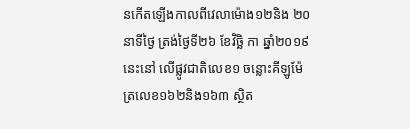នកើតឡើងកាលពីវេលាម៉ោង១២និង ២០នាទីថ្ងៃ ត្រង់ថ្ងៃទី២៦ ខែវិច្ឆិ កា ឆ្នាំ២០១៩នេះនៅ លើផ្លូវជាតិលេខ១ ចន្លោះគីឡូម៉ែត្រលេខ១៦២និង១៦៣ ស្ថិត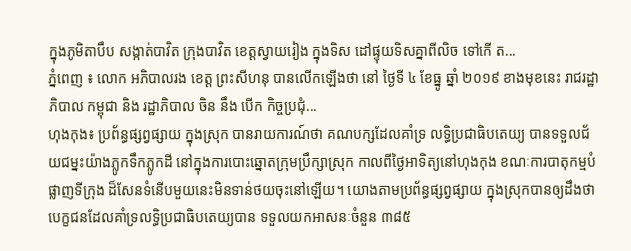ក្នុងភូមិតាបឹប សង្កាត់បាវិត ក្រុងបាវិត ខេត្តស្វាយរៀង ក្នុងទិស ដៅផ្ទុយទិសគ្នាពីលិច ទៅកើ ត...
ភ្នំពេញ ៖ លោក អភិបាលរង ខេត្ត ព្រះសីហនុ បានលើកឡើងថា នៅ ថ្ងៃទី ៤ ខែធ្នូ ឆ្នាំ ២០១៩ ខាងមុខនេះ រាជរដ្ឋាភិបាល កម្ពុជា និង រដ្ឋាភិបាល ចិន នឹង បើក កិច្ចប្រជុំ...
ហុងកុង៖ ប្រព័ន្ធផ្សព្វផ្សាយ ក្នុងស្រុក បានរាយការណ៍ថា គណបក្សដែលគាំទ្រ លទ្ធិប្រជាធិបតេយ្យ បានទទួលជ័យជម្នះយ៉ាងភ្លូកទឹកភ្លូកដី នៅក្នុងការបោះឆ្នោតក្រុមប្រឹក្សាស្រុក កាលពីថ្ងៃអាទិត្យនៅហុងកុង ខណៈការបាតុកម្មបំផ្លាញទីក្រុង ដ៏សែនទំនើបមួយនេះមិនទាន់ថយចុះនៅឡើយ។ យោងតាមប្រព័ន្ធផ្សព្វផ្សាយ ក្នុងស្រុកបានឲ្យដឹងថា បេក្ខជនដែលគាំទ្រលទ្ធិប្រជាធិបតេយ្យបាន ទទួលយកអាសនៈចំនួន ៣៨៥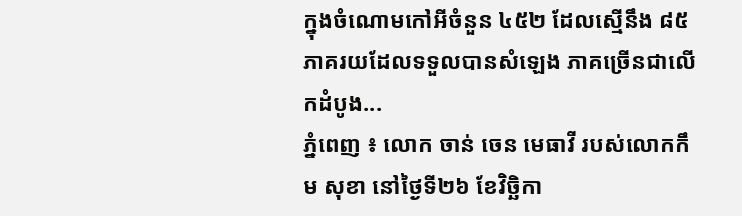ក្នុងចំណោមកៅអីចំនួន ៤៥២ ដែលស្មើនឹង ៨៥ ភាគរយដែលទទួលបានសំឡេង ភាគច្រើនជាលើកដំបូង...
ភ្នំពេញ ៖ លោក ចាន់ ចេន មេធាវី របស់លោកកឹម សុខា នៅថ្ងៃទី២៦ ខែវិច្ឆិកា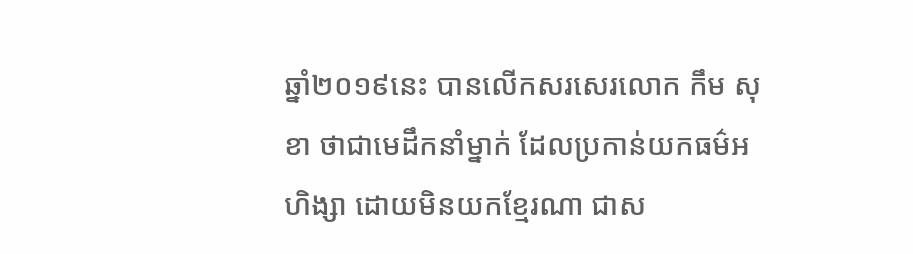ឆ្នាំ២០១៩នេះ បានលើកសរសេរលោក កឹម សុខា ថាជាមេដឹកនាំម្នាក់ ដែលប្រកាន់យកធម៌អហិង្សា ដោយមិនយកខ្មែរណា ជាស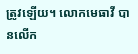ត្រូវឡើយ។ លោកមេធាវី បានលើក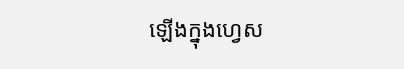ឡើងក្នុងហ្វេស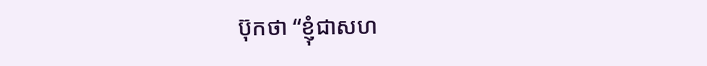ប៊ុកថា “ខ្ញុំជាសហ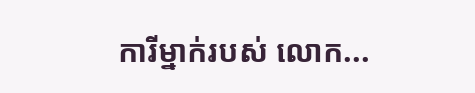ការីម្នាក់របស់ លោក...